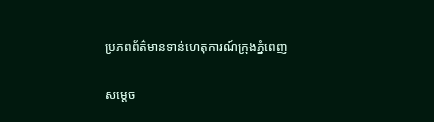ប្រភពព័ត៌មានទាន់ហេតុការណ៍ក្រុងភ្នំពេញ

សម្តេច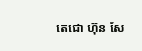តេជោ ហ៊ុន សែ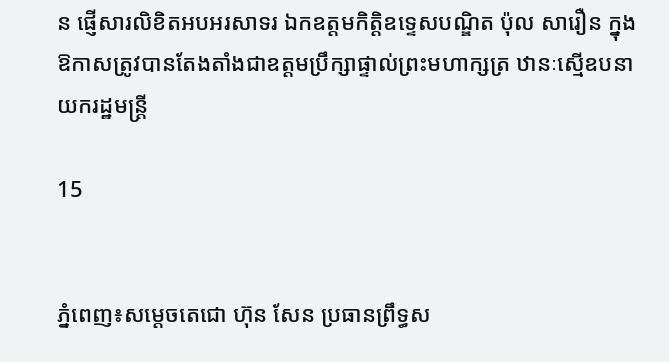ន ផ្ញើសារលិខិតអបអរសាទរ ឯកឧត្តមកិត្តិឧទ្ទេសបណ្ឌិត ប៉ុល សារឿន ក្នុងឱកាសត្រូវបានតែងតាំងជាឧត្តមប្រឹក្សាផ្ទាល់ព្រះមហាក្សត្រ ឋានៈស្មើឧបនាយករដ្ឋមន្ត្រី

15


ភ្នំពេញ៖សម្តេចតេជោ ហ៊ុន សែន ប្រធានព្រឹទ្ធស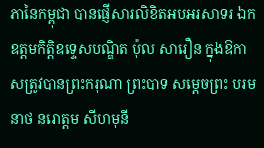ភានៃកម្ពុជា បានផ្ញើសារលិខិតអបអរសាទរ ឯកឧត្តមកិត្តិឧទ្ទេសបណ្ឌិត ប៉ុល សារឿន ក្នុងឱកាសត្រូវបានព្រះករុណា ព្រះបាទ សម្តេចព្រះ បរមនាថ នរោត្តម សីហមុនី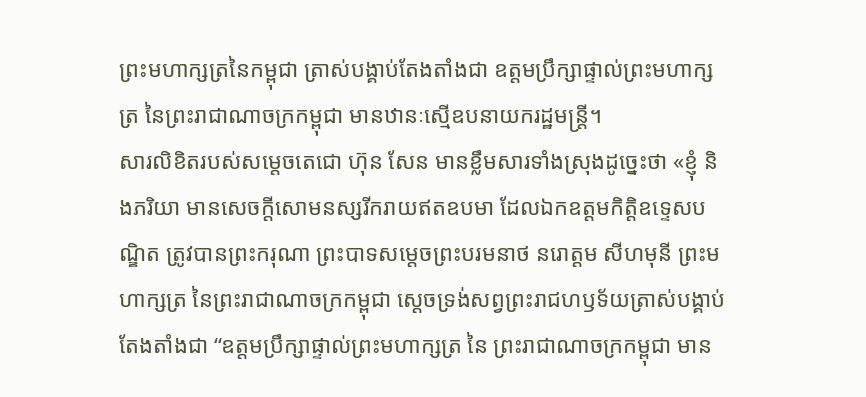ព្រះមហាក្សត្រនៃកម្ពុជា ត្រាស់បង្គាប់តែងតាំងជា ឧត្តមប្រឹក្សាផ្ទាល់ព្រះមហាក្សត្រ នៃព្រះរាជាណាចក្រកម្ពុជា មានឋានៈស្មើឧបនាយករដ្ឋមន្ត្រី។
សារលិខិតរបស់សម្តេចតេជោ ហ៊ុន សែន មានខ្លឹមសារទាំងស្រុងដូច្នេះថា «ខ្ញុំ និងភរិយា មានសេចក្តីសោមនស្សរីករាយឥតឧបមា ដែលឯកឧត្តមកិត្តិឧទ្ទេសបណ្ឌិត ត្រូវបានព្រះករុណា ព្រះបាទសម្តេចព្រះបរមនាថ នរោត្តម សីហមុនី ព្រះមហាក្សត្រ នៃព្រះរាជាណាចក្រកម្ពុជា ស្ដេចទ្រង់សព្វព្រះរាជហឫទ័យត្រាស់បង្គាប់តែងតាំងជា “ឧត្តមប្រឹក្សាផ្ទាល់ព្រះមហាក្សត្រ នៃ ព្រះរាជាណាចក្រកម្ពុជា មាន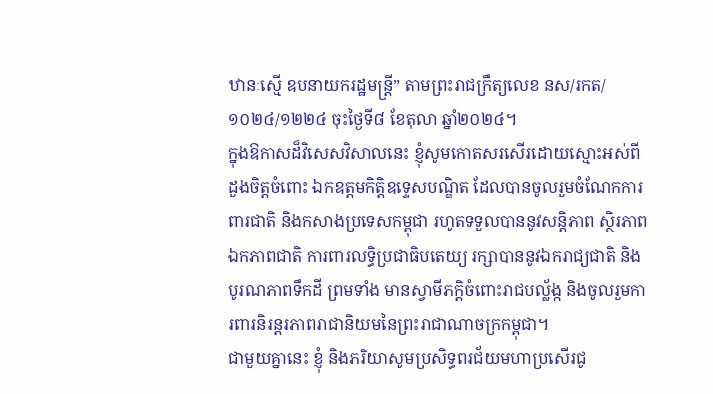ឋានៈស្មើ ឧបនាយករដ្ឋមន្ត្រី” តាមព្រះរាជក្រឹត្យលេខ នស/រកត/ ១០២៤/១២២៤ ចុះថ្ងៃទី៨ ខែតុលា ឆ្នាំ២០២៤។
ក្នុងឱកាសដ៏វិសេសវិសាលនេះ ខ្ញុំសូមកោតសរសើរដោយស្មោះអស់ពីដួងចិត្តចំពោះ ឯកឧត្តមកិត្តិឧទ្ទេសបណ្ឌិត ដែលបានចូលរួមចំណែកការពារជាតិ និងកសាងប្រទេសកម្ពុជា រហូតទទួលបាននូវសន្តិភាព ស្ថិរភាព ឯកភាពជាតិ ការពារលទ្ធិប្រជាធិបតេយ្យ រក្សាបាននូវឯករាជ្យជាតិ និងបូរណភាពទឹកដី ព្រមទាំង មានស្វាមីភក្តិចំពោះរាជបល្ល័ង្ក និងចូលរួមការពារនិរន្តរភាពរាជានិយមនៃព្រះរាជាណាចក្រកម្ពុជា។
ជាមួយគ្នានេះ ខ្ញុំ និងភរិយាសូមប្រសិទ្ធពរជ័យមហាប្រសើរជូ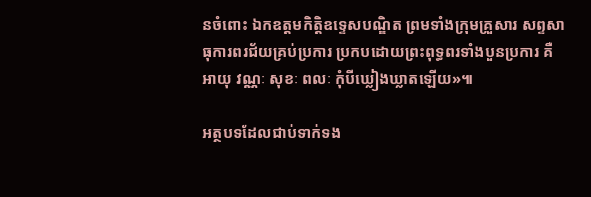នចំពោះ ឯកឧត្តមកិត្តិឧទ្ទេសបណ្ឌិត ព្រមទាំងក្រុមគ្រួសារ សព្ទសាធុការពរជ័យគ្រប់ប្រការ ប្រកបដោយព្រះពុទ្ធពរទាំងបួនប្រការ គឺ អាយុ វណ្ណៈ សុខៈ ពលៈ កុំបីឃ្លៀងឃ្លាតឡើយ»៕

អត្ថបទដែលជាប់ទាក់ទង